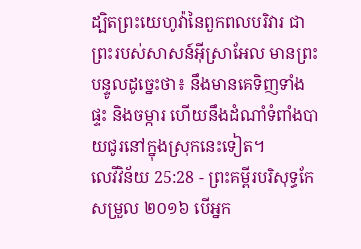ដ្បិតព្រះយេហូវ៉ានៃពួកពលបរិវារ ជាព្រះរបស់សាសន៍អ៊ីស្រាអែល មានព្រះបន្ទូលដូច្នេះថា៖ នឹងមានគេទិញទាំងផ្ទះ និងចម្ការ ហើយនឹងដំណាំទំពាំងបាយជូរនៅក្នុងស្រុកនេះទៀត។
លេវីវិន័យ 25:28 - ព្រះគម្ពីរបរិសុទ្ធកែសម្រួល ២០១៦ បើអ្នក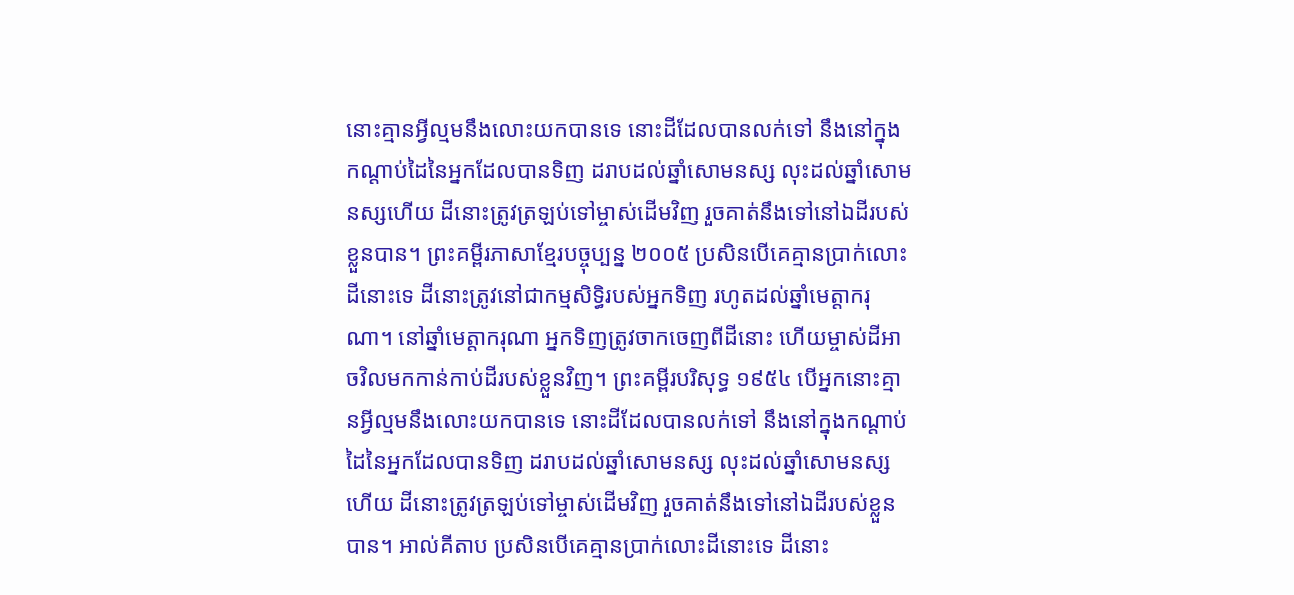នោះគ្មានអ្វីល្មមនឹងលោះយកបានទេ នោះដីដែលបានលក់ទៅ នឹងនៅក្នុងកណ្ដាប់ដៃនៃអ្នកដែលបានទិញ ដរាបដល់ឆ្នាំសោមនស្ស លុះដល់ឆ្នាំសោមនស្សហើយ ដីនោះត្រូវត្រឡប់ទៅម្ចាស់ដើមវិញ រួចគាត់នឹងទៅនៅឯដីរបស់ខ្លួនបាន។ ព្រះគម្ពីរភាសាខ្មែរបច្ចុប្បន្ន ២០០៥ ប្រសិនបើគេគ្មានប្រាក់លោះដីនោះទេ ដីនោះត្រូវនៅជាកម្មសិទ្ធិរបស់អ្នកទិញ រហូតដល់ឆ្នាំមេត្តាករុណា។ នៅឆ្នាំមេត្តាករុណា អ្នកទិញត្រូវចាកចេញពីដីនោះ ហើយម្ចាស់ដីអាចវិលមកកាន់កាប់ដីរបស់ខ្លួនវិញ។ ព្រះគម្ពីរបរិសុទ្ធ ១៩៥៤ បើអ្នកនោះគ្មានអ្វីល្មមនឹងលោះយកបានទេ នោះដីដែលបានលក់ទៅ នឹងនៅក្នុងកណ្តាប់ដៃនៃអ្នកដែលបានទិញ ដរាបដល់ឆ្នាំសោមនស្ស លុះដល់ឆ្នាំសោមនស្សហើយ ដីនោះត្រូវត្រឡប់ទៅម្ចាស់ដើមវិញ រួចគាត់នឹងទៅនៅឯដីរបស់ខ្លួនបាន។ អាល់គីតាប ប្រសិនបើគេគ្មានប្រាក់លោះដីនោះទេ ដីនោះ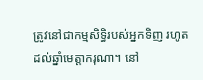ត្រូវនៅជាកម្មសិទ្ធិរបស់អ្នកទិញ រហូតដល់ឆ្នាំមេត្តាករុណា។ នៅ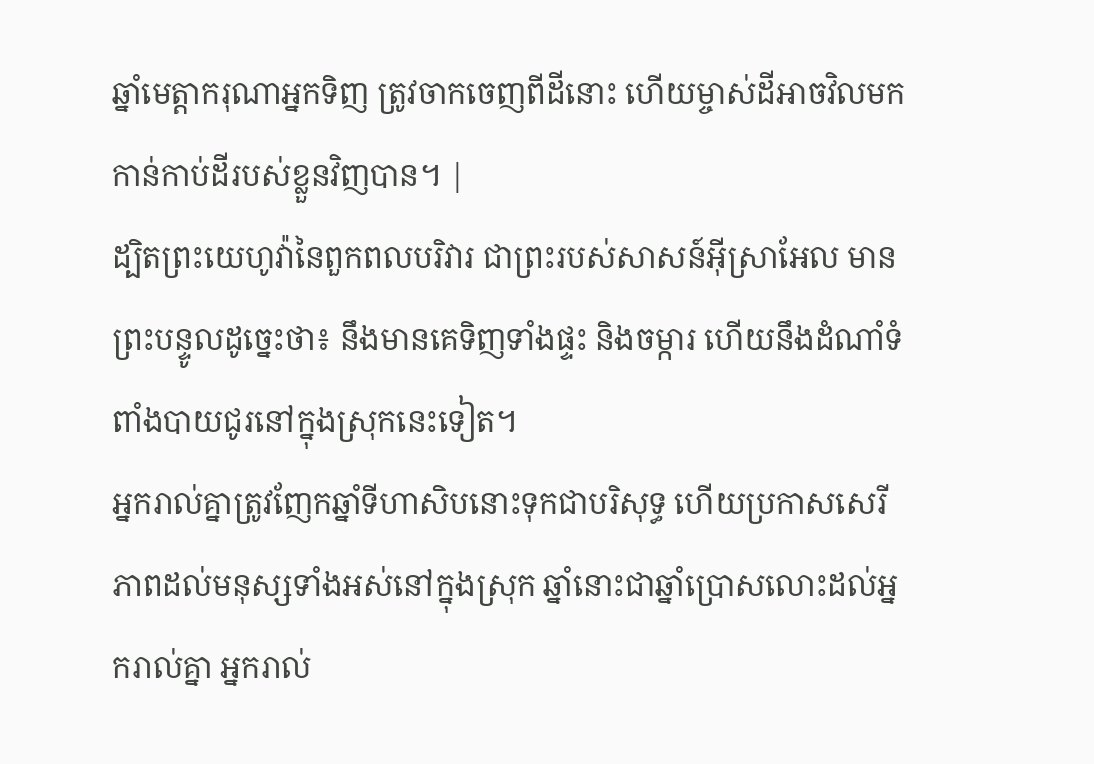ឆ្នាំមេត្តាករុណាអ្នកទិញ ត្រូវចាកចេញពីដីនោះ ហើយម្ចាស់ដីអាចវិលមកកាន់កាប់ដីរបស់ខ្លួនវិញបាន។ |
ដ្បិតព្រះយេហូវ៉ានៃពួកពលបរិវារ ជាព្រះរបស់សាសន៍អ៊ីស្រាអែល មានព្រះបន្ទូលដូច្នេះថា៖ នឹងមានគេទិញទាំងផ្ទះ និងចម្ការ ហើយនឹងដំណាំទំពាំងបាយជូរនៅក្នុងស្រុកនេះទៀត។
អ្នករាល់គ្នាត្រូវញែកឆ្នាំទីហាសិបនោះទុកជាបរិសុទ្ធ ហើយប្រកាសសេរីភាពដល់មនុស្សទាំងអស់នៅក្នុងស្រុក ឆ្នាំនោះជាឆ្នាំប្រោសលោះដល់អ្នករាល់គ្នា អ្នករាល់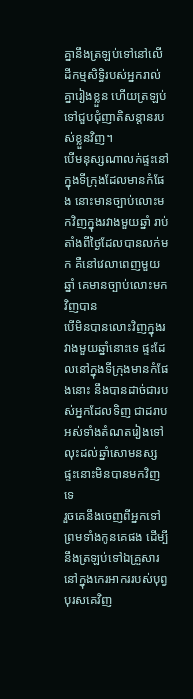គ្នានឹងត្រឡប់ទៅនៅលើដីកម្មសិទ្ធិរបស់អ្នករាល់គ្នារៀងខ្លួន ហើយត្រឡប់ទៅជួបជុំញាតិសន្តានរបស់ខ្លួនវិញ។
បើមនុស្សណាលក់ផ្ទះនៅក្នុងទីក្រុងដែលមានកំផែង នោះមានច្បាប់លោះមកវិញក្នុងរវាងមួយឆ្នាំ រាប់តាំងពីថ្ងៃដែលបានលក់មក គឺនៅវេលាពេញមួយឆ្នាំ គេមានច្បាប់លោះមកវិញបាន
បើមិនបានលោះវិញក្នុងរវាងមួយឆ្នាំនោះទេ ផ្ទះដែលនៅក្នុងទីក្រុងមានកំផែងនោះ នឹងបានដាច់ជារបស់អ្នកដែលទិញ ជាដរាបអស់ទាំងតំណតរៀងទៅ លុះដល់ឆ្នាំសោមនស្ស ផ្ទះនោះមិនបានមកវិញទេ
រួចគេនឹងចេញពីអ្នកទៅ ព្រមទាំងកូនគេផង ដើម្បីនឹងត្រឡប់ទៅឯគ្រួសារនៅក្នុងកេរអាកររបស់បុព្វបុរសគេវិញ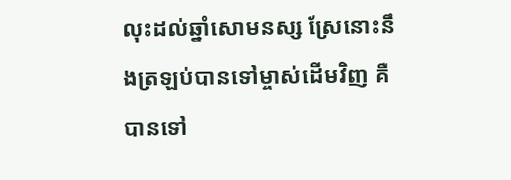លុះដល់ឆ្នាំសោមនស្ស ស្រែនោះនឹងត្រឡប់បានទៅម្ចាស់ដើមវិញ គឺបានទៅ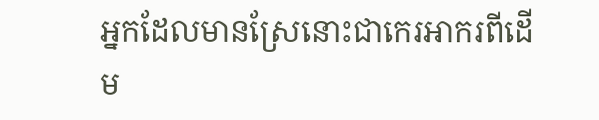អ្នកដែលមានស្រែនោះជាកេរអាករពីដើម